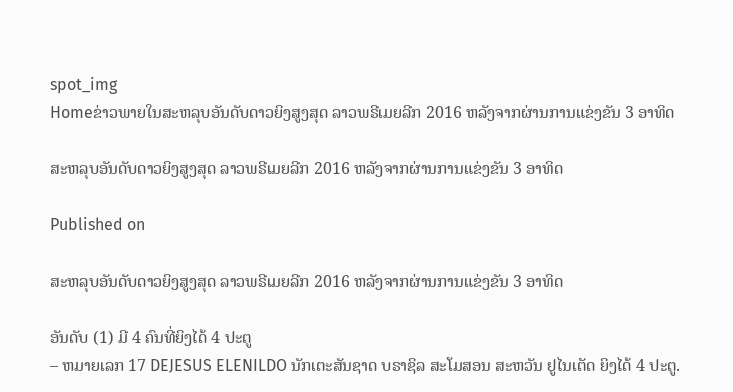spot_img
Homeຂ່າວພາຍໃນສະຫລຸບອັນດັບດາວຍິງສູງສຸດ ລາວພຣີເມຍລີກ 2016 ຫລັງຈາກຜ່ານການແຂ່ງຂັນ 3 ອາທິດ

ສະຫລຸບອັນດັບດາວຍິງສູງສຸດ ລາວພຣີເມຍລີກ 2016 ຫລັງຈາກຜ່ານການແຂ່ງຂັນ 3 ອາທິດ

Published on

ສະຫລຸບອັນດັບດາວຍິງສູງສຸດ ລາວພຣີເມຍລີກ 2016 ຫລັງຈາກຜ່ານການແຂ່ງຂັນ 3 ອາທິດ

ອັນດັບ (1) ມີ 4 ຄົນທີ່ຍິງໄດ້ 4 ປະຕູ
– ຫມາຍເລກ 17 DEJESUS ELENILDO ນັກເຕະສັນຊາດ ບຣາຊິລ ສະໂມສອນ ສະຫວັນ ຢູໄນເຕັດ ຍິງໄດ້ 4 ປະຕູ.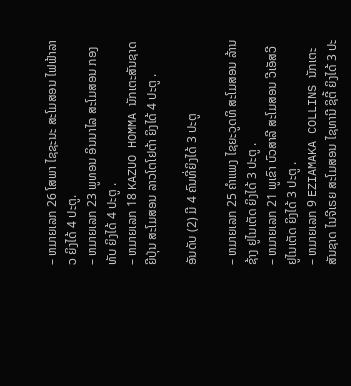– ຫມາຍເລກ 26 ໂສພາ ໄຊຊະນະ ສະໂມສອນ ໄຟຟ້າລາວ ຍິງໄດ້ 4 ປະຕູ.
– ຫມາຍເລກ 23 ພູທອນ ອິນນາໄລ ສະໂມສອນ ກອງທັບ ຍິງໄດ້ 4 ປະຕູ .
– ຫມາຍເລກ 18 KAZUO HOMMA ນັກເຕະສັນຊາດຍີປຸ່ນ ສະໂມສອນ ລາວໂຕໂຢຕ້າ ຍິງໄດ້ 4 ປະຕູ .

ອັນດັບ (2) ມີ 4 ຄົນທີ່ຍິງໄດ້ 3 ປະຕູ

– ຫມາຍເລກ 25 ຄຳແພງ ໄຊຍະວູດທິ ສະໂມສອນ ລ້ານຊ້າງ ຢູໄນເຕັດ ຍິງໄດ້ 3 ປະຕູ .
– ຫມາຍເລກ 21 ພູເຂົາ ບົວສາລີ ສະໂມສອນ ວີເອັສວີ ຢູໄນເຕັດ ຍິງໄດ້ 3 ປະຕູ .
– ຫມາຍເລກ 9 EZIAMAKA COLLINS ນັກເຕະສັນຊາດ ໄນຈີເຣຍ ສະໂມສອນ ໄຊທານີ ຊິຕີ້ ຍິງໄດ້ 3 ປະ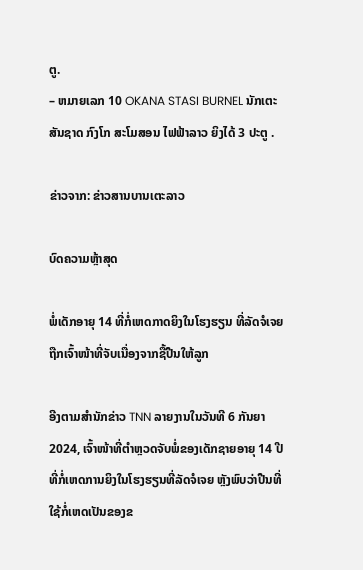ຕູ.
– ຫມາຍເລກ 10 OKANA STASI BURNEL ນັກເຕະສັນຊາດ ກົງໂກ ສະໂມສອນ ໄຟຟ້າລາວ ຍິງໄດ້ 3 ປະຕູ .

ຂ່າວຈາກ: ຂ່າວສານບານເຕະລາວ

ບົດຄວາມຫຼ້າສຸດ

ພໍ່ເດັກອາຍຸ 14 ທີ່ກໍ່ເຫດກາດຍິງໃນໂຮງຮຽນ ທີ່ລັດຈໍເຈຍຖືກເຈົ້າໜ້າທີ່ຈັບເນື່ອງຈາກຊື້ປືນໃຫ້ລູກ

ອີງຕາມສຳນັກຂ່າວ TNN ລາຍງານໃນວັນທີ 6 ກັນຍາ 2024, ເຈົ້າໜ້າທີ່ຕຳຫຼວດຈັບພໍ່ຂອງເດັກຊາຍອາຍຸ 14 ປີ ທີ່ກໍ່ເຫດການຍິງໃນໂຮງຮຽນທີ່ລັດຈໍເຈຍ ຫຼັງພົບວ່າປືນທີ່ໃຊ້ກໍ່ເຫດເປັນຂອງຂ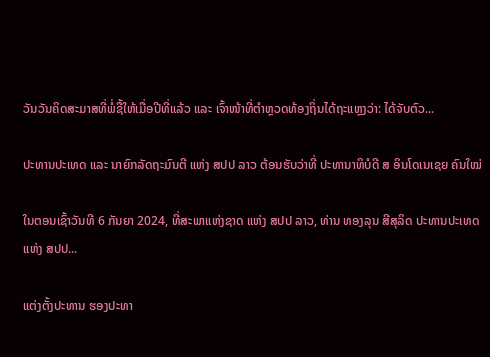ວັນວັນຄິດສະມາສທີ່ພໍ່ຊື້ໃຫ້ເມື່ອປີທີ່ແລ້ວ ແລະ ເຈົ້າໜ້າທີ່ຕຳຫຼວດທ້ອງຖິ່ນໄດ້ຖະແຫຼງວ່າ: ໄດ້ຈັບຕົວ...

ປະທານປະເທດ ແລະ ນາຍົກລັດຖະມົນຕີ ແຫ່ງ ສປປ ລາວ ຕ້ອນຮັບວ່າທີ່ ປະທານາທິບໍດີ ສ ອິນໂດເນເຊຍ ຄົນໃໝ່

ໃນຕອນເຊົ້າວັນທີ 6 ກັນຍາ 2024, ທີ່ສະພາແຫ່ງຊາດ ແຫ່ງ ສປປ ລາວ, ທ່ານ ທອງລຸນ ສີສຸລິດ ປະທານປະເທດ ແຫ່ງ ສປປ...

ແຕ່ງຕັ້ງປະທານ ຮອງປະທາ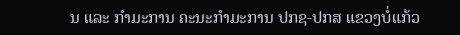ນ ແລະ ກຳມະການ ຄະນະກຳມະການ ປກຊ-ປກສ ແຂວງບໍ່ແກ້ວ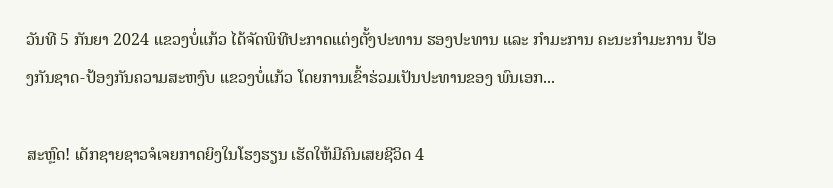ວັນທີ 5 ກັນຍາ 2024 ແຂວງບໍ່ແກ້ວ ໄດ້ຈັດພິທີປະກາດແຕ່ງຕັ້ງປະທານ ຮອງປະທານ ແລະ ກຳມະການ ຄະນະກຳມະການ ປ້ອງກັນຊາດ-ປ້ອງກັນຄວາມສະຫງົບ ແຂວງບໍ່ແກ້ວ ໂດຍການເຂົ້າຮ່ວມເປັນປະທານຂອງ ພົນເອກ...

ສະຫຼົດ! ເດັກຊາຍຊາວຈໍເຈຍກາດຍິງໃນໂຮງຮຽນ ເຮັດໃຫ້ມີຄົນເສຍຊີວິດ 4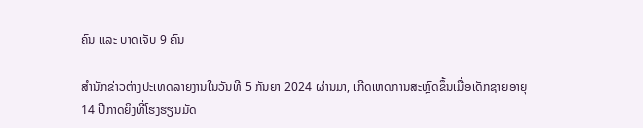ຄົນ ແລະ ບາດເຈັບ 9 ຄົນ

ສຳນັກຂ່າວຕ່າງປະເທດລາຍງານໃນວັນທີ 5 ກັນຍາ 2024 ຜ່ານມາ, ເກີດເຫດການສະຫຼົດຂຶ້ນເມື່ອເດັກຊາຍອາຍຸ 14 ປີກາດຍິງທີ່ໂຮງຮຽນມັດ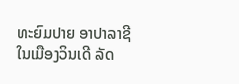ທະຍົມປາຍ ອາປາລາຊີ ໃນເມືອງວິນເດີ ລັດ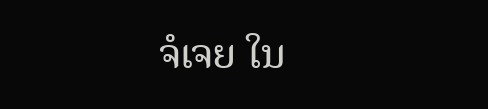ຈໍເຈຍ ໃນ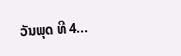ວັນພຸດ ທີ 4...